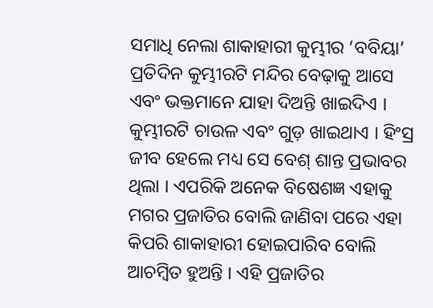ସମାଧି ନେଲା ଶାକାହାରୀ କୁମ୍ଭୀର ‘ବବିୟା’
ପ୍ରତିଦିନ କୁମ୍ଭୀରଟି ମନ୍ଦିର ବେଢ଼ାକୁ ଆସେ ଏବଂ ଭକ୍ତମାନେ ଯାହା ଦିଅନ୍ତି ଖାଇଦିଏ । କୁମ୍ଭୀରଟି ଚାଉଳ ଏବଂ ଗୁଡ଼ ଖାଇଥାଏ । ହିଂସ୍ର ଜୀବ ହେଲେ ମଧ୍ୟ ସେ ବେଶ୍ ଶାନ୍ତ ପ୍ରଭାବର ଥିଲା । ଏପରିକି ଅନେକ ବିଷେଶଜ୍ଞ ଏହାକୁ ମଗର ପ୍ରଜାତିର ବୋଲି ଜାଣିବା ପରେ ଏହା କିପରି ଶାକାହାରୀ ହୋଇପାରିବ ବୋଲି ଆଚମ୍ବିତ ହୁଅନ୍ତି । ଏହି ପ୍ରଜାତିର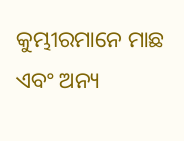କୁମ୍ଭୀରମାନେ ମାଛ ଏବଂ ଅନ୍ୟ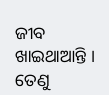ଜୀବ ଖାଇଥାଆନ୍ତି । ତେଣୁ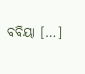ବବିୟା […]